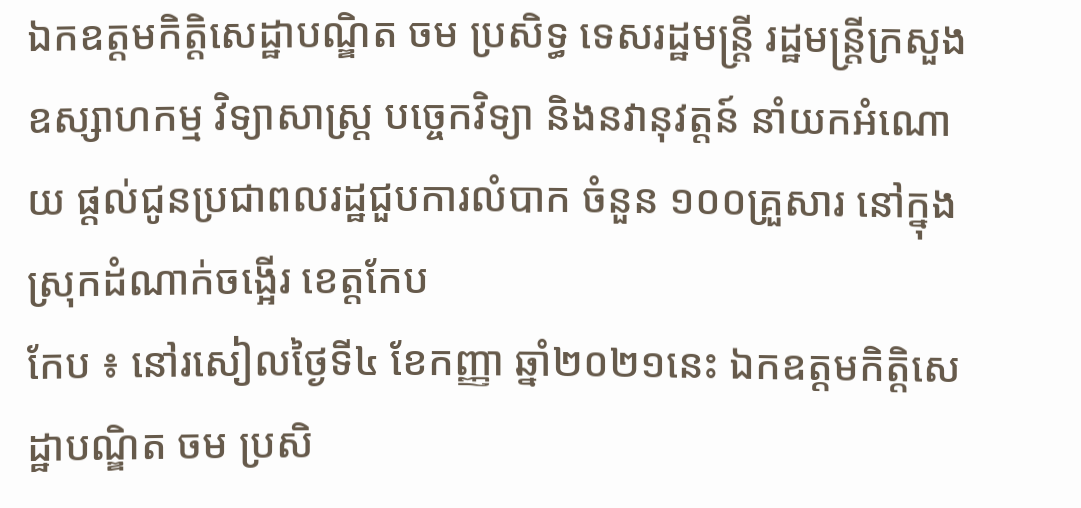ឯកឧត្តមកិត្តិសេដ្ឋាបណ្ឌិត ចម ប្រសិទ្ធ ទេសរដ្ឋមន្ត្រី រដ្ឋមន្ត្រីក្រសួងឧស្សាហកម្ម វិទ្យាសាស្ត្រ បច្ចេកវិទ្យា និងនវានុវត្តន៍ នាំយកអំណោយ ផ្តល់ជូនប្រជាពលរដ្ឋជួបការលំបាក ចំនួន ១០០គ្រួសារ នៅក្នុងស្រុកដំណាក់ចង្អើរ ខេត្តកែប
កែប ៖ នៅរសៀលថ្ងៃទី៤ ខែកញ្ញា ឆ្នាំ២០២១នេះ ឯកឧត្តមកិត្តិសេដ្ឋាបណ្ឌិត ចម ប្រសិ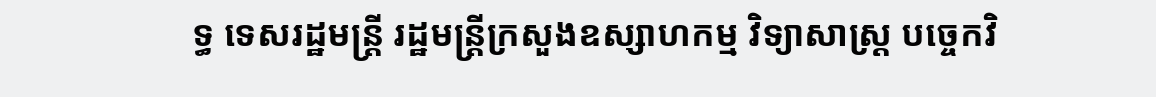ទ្ធ ទេសរដ្ឋមន្ត្រី រដ្ឋមន្ត្រីក្រសួងឧស្សាហកម្ម វិទ្យាសាស្ត្រ បច្ចេកវិ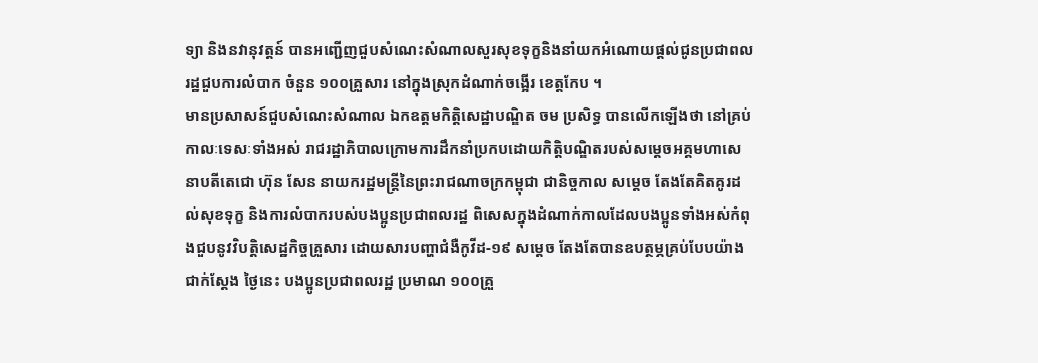ទ្យា និងនវានុវត្តន៍ បានអញ្ជើញជួបសំណេះសំណាលសួរសុខទុក្ខនិងនាំយកអំណោយផ្តល់ជូនប្រជាពលរដ្ឋជួបការលំបាក ចំនួន ១០០គ្រួសារ នៅក្នុងស្រុកដំណាក់ចង្អើរ ខេត្តកែប ។
មានប្រសាសន៍ជួបសំណេះសំណាល ឯកឧត្តមកិត្តិសេដ្ឋាបណ្ឌិត ចម ប្រសិទ្ធ បានលើកឡើងថា នៅគ្រប់កាលៈទេសៈទាំងអស់ រាជរដ្ឋាភិបាលក្រោមការដឹកនាំប្រកបដោយកិត្តិបណ្ឌិតរបស់សម្តេចអគ្គមហាសេនាបតីតេជោ ហ៊ុន សែន នាយករដ្ឋមន្ត្រីនៃព្រះរាជណាចក្រកម្ពុជា ជានិច្ចកាល សម្ដេច តែងតែគិតគូរដល់សុខទុក្ខ និងការលំបាករបស់បងប្អូនប្រជាពលរដ្ឋ ពិសេសក្នុងដំណាក់កាលដែលបងប្អូនទាំងអស់កំពុងជួបនូវវិបត្តិសេដ្ឋកិច្ចគ្រួសារ ដោយសារបញ្ហាជំងឺកូវីដ-១៩ សម្តេច តែងតែបានឧបត្ថម្ភគ្រប់បែបយ៉ាង ជាក់ស្តែង ថ្ងៃនេះ បងប្អូនប្រជាពលរដ្ឋ ប្រមាណ ១០០គ្រួ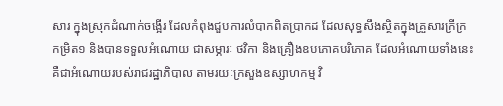សារ ក្នុងស្រុកដំណាក់ចង្អើរ ដែលកំពុងជួបការលំបាកពិតប្រាកដ ដែលសុទ្ធសឹងស្ថិតក្នុងគ្រួសារក្រីក្រកម្រិត១ និងបានទទួលអំណោយ ជាសម្ភារៈ ថវិកា និងគ្រឿងឧបភោគបរិភោគ ដែលអំណោយទាំងនេះ គឺជាអំណោយរបស់រាជរដ្ឋាភិបាល តាមរយៈក្រសួងឧស្សាហកម្ម វិ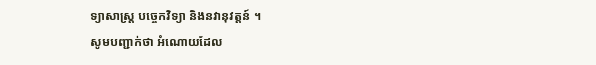ទ្យាសាស្ត្រ បច្ចេកវិទ្យា និងនវានុវត្តន៍ ។
សូមបញ្ជាក់ថា អំណោយដែល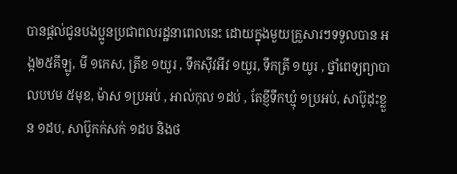បានផ្ដល់ជូនបងប្អូនប្រជាពលរដ្ឋនាពេលនេះ ដោយក្នុងមួយគ្រួសារៗទទួលបាន អង្ក២៥គីឡូ, មី ១កេស, ត្រីខ ១យួរ , ទឹកស៊ីវអីវ ១យួរ, ទឹកត្រី ១យូរ , ថ្នាំពេទ្យព្យាបាលបឋម ៥មុខ, ម៉ាស ១ប្រអប់ , អាល់កុល ១ដប់ , តែខ្ញីទឹកឃ្មុំ ១ប្រអប់, សាប៊ូដុះខ្លួន ១ដប, សាប៊ូកក់សក់ ១ដប និងថ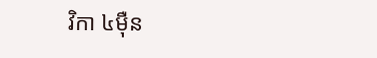វិកា ៤ម៉ឺន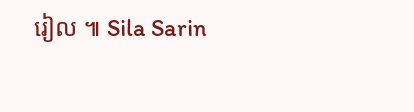រៀល ៕ Sila Sarin